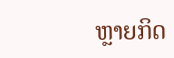ຫຼາຍກິດ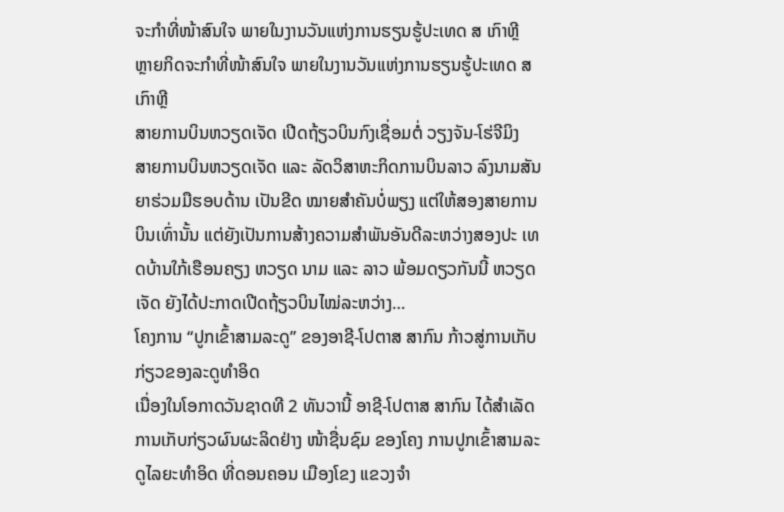ຈະກຳທີ່ໜ້າສົນໃຈ ພາຍໃນງານວັນແຫ່ງການຮຽນຮູ້ປະເທດ ສ ເກົາຫຼີ
ຫຼາຍກິດຈະກຳທີ່ໜ້າສົນໃຈ ພາຍໃນງານວັນແຫ່ງການຮຽນຮູ້ປະເທດ ສ ເກົາຫຼີ
ສາຍການບິນຫວຽດເຈັດ ເປີດຖ້ຽວບິນກົງເຊື່ອມຕໍ່ ວຽງຈັນ-ໂຮ່ຈີມິງ
ສາຍການບິນຫວຽດເຈັດ ແລະ ລັດວິສາຫະກິດການບິນລາວ ລົງນາມສັນຍາຮ່ວມມືຮອບດ້ານ ເປັນຂີດ ໝາຍສຳຄັນບໍ່ພຽງ ແຕ່ໃຫ້ສອງສາຍການບິນເທົ່ານັ້ນ ແຕ່ຍັງເປັນການສ້າງຄວາມສຳພັນອັນດີລະຫວ່າງສອງປະ ເທດບ້ານໃກ້ເຮືອນຄຽງ ຫວຽດ ນາມ ແລະ ລາວ ພ້ອມດຽວກັນນີ້ ຫວຽດເຈັດ ຍັງໄດ້ປະກາດເປີດຖ້ຽວບິນໄໝ່ລະຫວ່າງ…
ໂຄງການ “ປູກເຂົ້າສາມລະດູ” ຂອງອາຊີ-ໂປຕາສ ສາກົນ ກ້າວສູ່ການເກັບກ່ຽວຂອງລະດູທໍາອິດ
ເນື່ອງໃນໂອກາດວັນຊາດທີ 2 ທັນວານີ້ ອາຊີ-ໂປຕາສ ສາກົນ ໄດ້ສໍາເລັດການເກັບກ່ຽວຜົນຜະລິດຢ່າງ ໜ້າຊື່ນຊົມ ຂອງໂຄງ ການປູກເຂົ້າສາມລະດູໄລຍະທໍາອິດ ທີ່ດອນຄອນ ເມືອງໂຂງ ແຂວງຈໍາ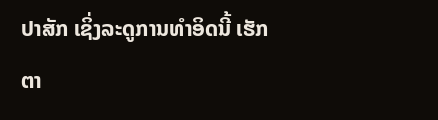ປາສັກ ເຊິ່ງລະດູການທໍາອິດນີ້ ເຮັກຕາ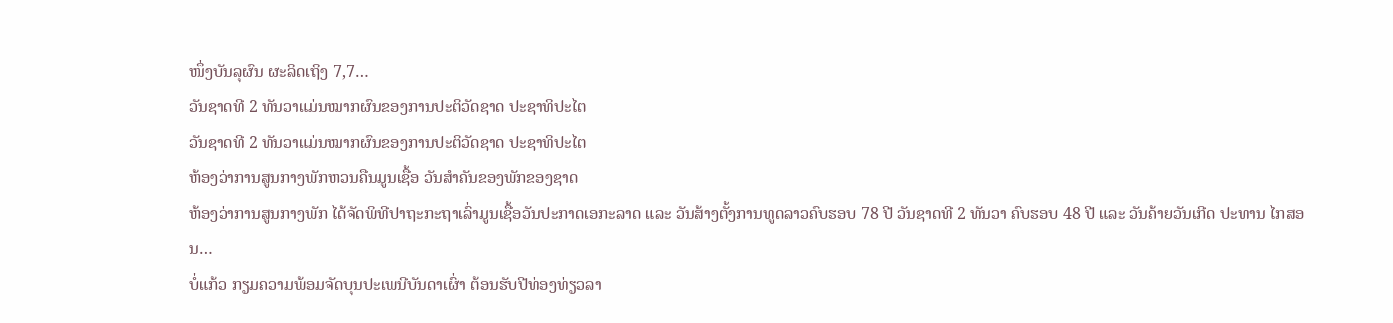ໜຶ່ງບັນລຸຜົນ ຜະລິດເຖິງ 7,7…
ວັນຊາດທີ 2 ທັນວາແມ່ນໝາກຜົນຂອງການປະຕິວັດຊາດ ປະຊາທິປະໄຕ
ວັນຊາດທີ 2 ທັນວາແມ່ນໝາກຜົນຂອງການປະຕິວັດຊາດ ປະຊາທິປະໄຕ
ຫ້ອງວ່າການສູນກາງພັກຫວນຄືນມູນເຊື້ອ ວັນສຳຄັນຂອງພັກຂອງຊາດ
ຫ້ອງວ່າການສູນກາງພັກ ໄດ້ຈັດພິທີປາຖະກະຖາເລົ່າມູນເຊື້ອວັນປະກາດເອກະລາດ ແລະ ວັນສ້າງຕັ້ງການທູດລາວຄົບຮອບ 78 ປີ ວັນຊາດທີ 2 ທັນວາ ຄົບຮອບ 48 ປີ ແລະ ວັນຄ້າຍວັນເກີດ ປະທານ ໄກສອນ…
ບໍ່ແກ້ວ ກຽມຄວາມພ້ອມຈັດບຸນປະເພນີບັນດາເຜົ່າ ຕ້ອນຮັບປີທ່ອງທ່ຽວລາ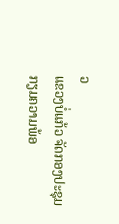ວ
ແຂວງບໍ່ແກ້ວ ຈັດກອງປະຊຸມກຽມຄວາມພ້ອ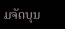ມຈັດບຸນ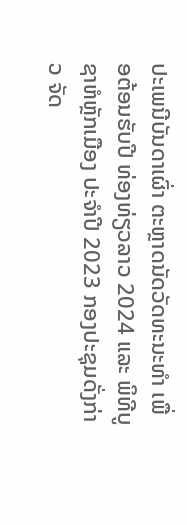ປະເພນີບັນດາເຜົ່າ ຕະຫຼາດນັດວັດທະນະທໍາ ເພື່ອຕ້ອນຮັບປີ ທ່ອງທ່ຽວລາວ 2024 ແລະ ພິທີບູຊາຫໍຫຼັກເມືອງ ປະຈໍາປີ 2023 ກອງປະຊຸມດັ່ງກ່າວ ຈັດ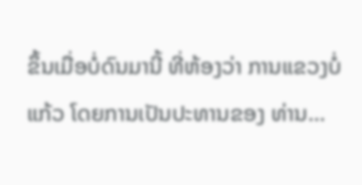ຂຶ້ນເມື່ອບໍ່ດົນມານີ້ ທີ່ຫ້ອງວ່າ ການແຂວງບໍ່ແກ້ວ ໂດຍການເປັນປະທານຂອງ ທ່ານ…